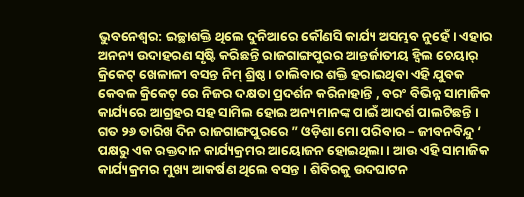ଭୁବନେଶ୍ୱର: ଇଚ୍ଛାଶକ୍ତି ଥିଲେ ଦୁନିଆରେ କୌଣସି କାର୍ଯ୍ୟ ଅସମ୍ଭବ ନୁହେଁ । ଏହାର ଅନନ୍ୟ ଉଦାହରଣ ସୃଷ୍ଟି କରିଛନ୍ତି ରାଜଗାଙ୍ଗପୁରର ଆନ୍ତର୍ଜାତୀୟ ହ୍ବିଲ ଚେୟାର୍ କ୍ରିକେଟ୍ ଖେଳାଳୀ ବସନ୍ତ ନିମ୍ ଶ୍ରିଷ୍ଠ । ଚାଲିବାର ଶକ୍ତି ହରାଇଥିବା ଏହି ଯୁବକ କେବଳ କ୍ରିକେଟ୍ ରେ ନିଜର ଦକ୍ଷତା ପ୍ରଦର୍ଶନ କରିନାହାନ୍ତି , ବରଂ ବିଭିନ୍ନ ସାମାଜିକ କାର୍ଯ୍ୟରେ ଆଗ୍ରହର ସହ ସାମିଲ ହୋଇ ଅନ୍ୟମାନଙ୍କ ପାଇଁ ଆଦର୍ଶ ପାଲଟିଛନ୍ତି ।
ଗତ ୨୬ ତାରିଖ ଦିନ ରାଜଗାଙ୍ଗପୁରରେ ” ଓଡ଼ିଶା ମୋ ପରିବାର – ଜୀବନବିନ୍ଦୁ ‘ ପକ୍ଷରୁ ଏକ ରକ୍ତଦାନ କାର୍ଯ୍ୟକ୍ରମର ଆୟୋଜନ ହୋଇଥିଲା । ଆଉ ଏହି ସାମାଜିକ କାର୍ଯ୍ୟକ୍ରମର ମୁଖ୍ୟ ଆକର୍ଷଣ ଥିଲେ ବସନ୍ତ । ଶିବିରକୁ ଉଦଘାଟନ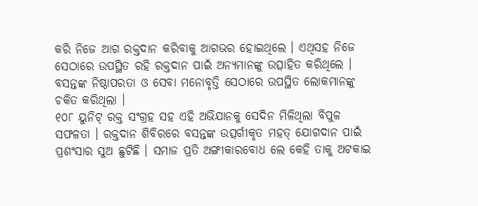କରି ନିଜେ ଆଗ ରକ୍ତଦାନ କରିବାକୁ ଆଗଭର ହୋଇଥିଲେ । ଏଥିସହ ନିଜେ ସେଠାରେ ଉପସ୍ଥିତ ରହି ରକ୍ତଦାନ ପାଇଁ ଅନ୍ୟମାନଙ୍କୁ ଉତ୍ସାହିତ କରିଥିଲେ । ବସନ୍ତଙ୍କ ନିଷ୍ଠାପରତା ଓ ସେବା ମନୋବୃତ୍ତି ସେଠାରେ ଉପସ୍ଥିତ ଲୋକମାନଙ୍କୁ ଚକିତ କରିଥିଲା ।
୧୦୮ ୟୁନିଟ୍ ରକ୍ତ ସଂଗ୍ରହ ସହ ଏହି ଅଭିଯାନକୁ ସେଦିନ ମିଳିଥିଲା ବିପୁଳ ସଫଳତା । ରକ୍ତଦାନ ଶିବିରରେ ବସନ୍ତଙ୍କ ଉତ୍ସର୍ଗୀକୃତ ମହତ୍ ଯୋଗଦାନ ପାଇଁ ପ୍ରଶଂସାର ସୁଅ ଛୁଟିଛି । ସମାଜ ପ୍ରତି ଅଙ୍ଗୀକାରବୋଧ ଲେ କେହି ତାକୁ ଅଟକାଇ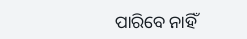ପାରିବେ ନାହିଁ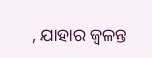, ଯାହାର ଜ୍ଵଳନ୍ତ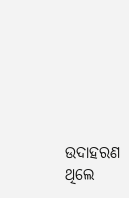ଉଦାହରଣ ଥିଲେ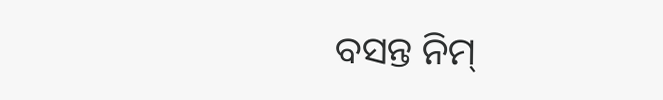ବସନ୍ତ ନିମ୍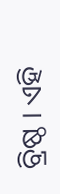ବ୍ରିଷ୍ଠ । ଏହି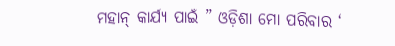ମହାନ୍ କାର୍ଯ୍ୟ ପାଇଁ ” ଓଡ଼ିଶା ମୋ ପରିବାର ‘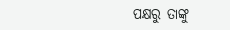ପକ୍ଷରୁ ତାଙ୍କୁ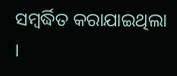ସମ୍ବର୍ଦ୍ଧିତ କରାଯାଇଥିଲା ।